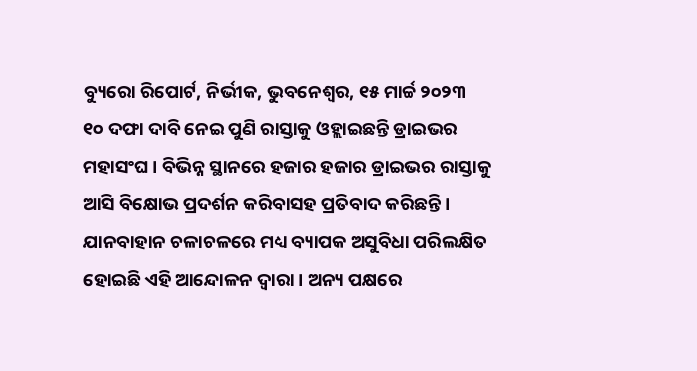ବ୍ୟୁରୋ ରିପୋର୍ଟ, ନିର୍ଭୀକ, ଭୁବନେଶ୍ୱର, ୧୫ ମାର୍ଚ୍ଚ ୨୦୨୩
୧୦ ଦଫା ଦାବି ନେଇ ପୁଣି ରାସ୍ତାକୁ ଓହ୍ଲାଇଛନ୍ତି ଡ୍ରାଇଭର ମହାସଂଘ । ବିଭିନ୍ନ ସ୍ଥାନରେ ହଜାର ହଜାର ଡ୍ରାଇଭର ରାସ୍ତାକୁ ଆସି ବିକ୍ଷୋଭ ପ୍ରଦର୍ଶନ କରିବାସହ ପ୍ରତିବାଦ କରିଛନ୍ତି । ଯାନବାହାନ ଚଳାଚଳରେ ମଧ୍ୟ ବ୍ୟାପକ ଅସୁବିଧା ପରିଲକ୍ଷିତ ହୋଇଛି ଏହି ଆନ୍ଦୋଳନ ଦ୍ୱାରା । ଅନ୍ୟ ପକ୍ଷରେ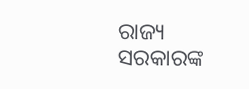ରାଜ୍ୟ ସରକାରଙ୍କ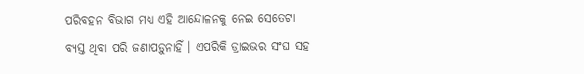ପରିବହନ ବିଭାଗ ମଧ୍ୟ ଏହି ଆନ୍ଦୋଳନକୁ ନେଇ ସେତେଟା ବ୍ୟସ୍ତ ଥିବା ପରି ଜଣାପଡ଼ୁନାହିଁ । ଏପରିକି ଡ୍ରାଇଭର ସଂଘ ସହ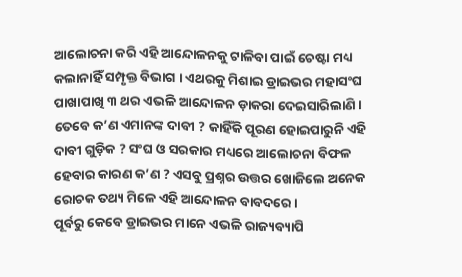ଆଲୋଚନା କରି ଏହି ଆନ୍ଦୋଳନକୁ ଟାଳିବା ପାଇଁ ଚେଷ୍ଟା ମଧ୍ୟ କଲାନାହିଁ ସମ୍ପୃକ୍ତ ବିଭାଗ । ଏଥରକୁ ମିଶାଇ ଡ୍ରାଇଭର ମହାସଂଘ ପାଖାପାଖି ୩ ଥର ଏଭଳି ଆନ୍ଦୋଳନ ଡ଼ାକରା ଦେଇସାରିଲାଣି । ତେବେ କ’ଣ ଏମାନଙ୍କ ଦାବୀ ? କାହିଁକି ପୂରଣ ହୋଇପାରୁନି ଏହି ଦାବୀ ଗୁଡ଼ିକ ? ସଂଘ ଓ ସରକାର ମଧ୍ୟରେ ଆଲୋଚନା ବିଫଳ ହେବାର କାରଣ କ’ଣ ? ଏସବୁ ପ୍ରଶ୍ନର ଉତ୍ତର ଖୋଜିଲେ ଅନେକ ରୋଚକ ତଥ୍ୟ ମିଳେ ଏହି ଆନ୍ଦୋଳନ ବାବଦରେ ।
ପୂର୍ବରୁ କେବେ ଡ୍ରାଇଭର ମାନେ ଏଭଳି ରାଜ୍ୟବ୍ୟାପି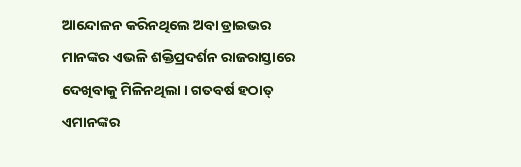ଆନ୍ଦୋଳନ କରିନଥିଲେ ଅବା ଡ୍ରାଇଭର ମାନଙ୍କର ଏଭଳି ଶକ୍ତିପ୍ରଦର୍ଶନ ରାଜରାସ୍ତାରେ ଦେଖିବାକୁ ମିଳିନଥିଲା । ଗତବର୍ଷ ହଠାତ୍ ଏମାନଙ୍କର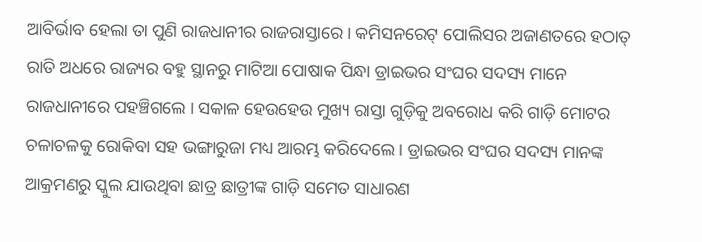ଆବିର୍ଭାବ ହେଲା ତା ପୁଣି ରାଜଧାନୀର ରାଜରାସ୍ତାରେ । କମିସନରେଟ୍ ପୋଲିସର ଅଜାଣତରେ ହଠାତ୍ ରାତି ଅଧରେ ରାଜ୍ୟର ବହୁ ସ୍ଥାନରୁ ମାଟିଆ ପୋଷାକ ପିନ୍ଧା ଡ୍ରାଇଭର ସଂଘର ସଦସ୍ୟ ମାନେ ରାଜଧାନୀରେ ପହଞ୍ଚିଗଲେ । ସକାଳ ହେଉହେଉ ମୁଖ୍ୟ ରାସ୍ତା ଗୁଡ଼ିକୁ ଅବରୋଧ କରି ଗାଡ଼ି ମୋଟର ଚଳାଚଳକୁ ରୋକିବା ସହ ଭଙ୍ଗାରୁଜା ମଧ୍ୟ ଆରମ୍ଭ କରିଦେଲେ । ଡ୍ରାଇଭର ସଂଘର ସଦସ୍ୟ ମାନଙ୍କ ଆକ୍ରମଣରୁ ସ୍କୁଲ ଯାଉଥିବା ଛାତ୍ର ଛାତ୍ରୀଙ୍କ ଗାଡ଼ି ସମେତ ସାଧାରଣ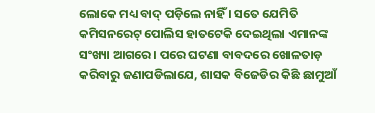ଲୋକେ ମଧ୍ୟ ବାଦ୍ ପଡ଼ିଲେ ନାହିଁ । ସତେ ଯେମିତି କମିସନରେଟ୍ ପୋଲିସ ହାତଟେକି ଦେଇଥିଲା ଏମାନଙ୍କ ସଂଖ୍ୟା ଆଗରେ । ପରେ ଘଟଣା ବାବଦରେ ଖୋଳତାଡ଼ କରିବାରୁ ଜଣାପଡିଲାଯେ, ଶାସକ ବିଜେଡିର କିଛି ଛାମୁଆଁ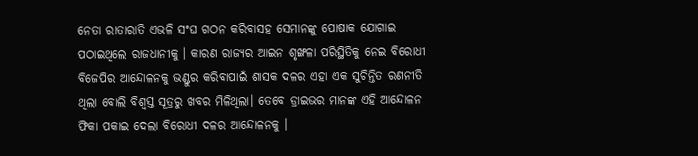ନେତା ରାତାରାତି ଏଭଳି ସଂଘ ଗଠନ କରିବାସହ ସେମାନଙ୍କୁ ପୋଷାକ ଯୋଗାଇ ପଠାଇଥିଲେ ରାଜଧାନୀକୁ । କାରଣ ରାଜ୍ୟର ଆଇନ ଶୃଙ୍ଖଳା ପରିସ୍ଥିତିକୁ ନେଇ ବିରୋଧୀ ବିଜେପିର ଆନ୍ଦୋଳନକୁ ଭଣ୍ଡୁର କରିବାପାଇଁ ଶାସକ ଦଳର ଏହା ଏକ ସୁଚିନ୍ତିତ ରଣନୀତି ଥିଲା ବୋଲି ବିଶ୍ୱସ୍ତ ସୂତ୍ରରୁ ଖବର ମିଳିଥିଲା। ତେବେ ଡ୍ରାଇଭର ମାନଙ୍କ ଏହି ଆନ୍ଦୋଳନ ଫିକା ପକାଇ ଦେଲା ବିରୋଧୀ ଦଳର ଆନ୍ଦୋଳନକୁ ।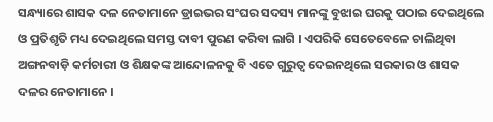ସନ୍ଧ୍ୟାରେ ଶାସକ ଦଳ ନେତାମାନେ ଡ୍ରାଇଭର ସଂଘର ସଦସ୍ୟ ମାନଙ୍କୁ ବୁଝାଇ ଘରକୁ ପଠାଇ ଦେଇଥିଲେ ଓ ପ୍ରତିଶୃତି ମଧ୍ୟ ଦେଇଥିଲେ ସମସ୍ତ ଦାବୀ ପୁରଣ କରିବା ଲାଗି । ଏପରିକି ସେତେବେଳେ ଚାଲିଥିବା ଅଙ୍ଗନବାଡ଼ି କର୍ମଚାରୀ ଓ ଶିକ୍ଷକଙ୍କ ଆନ୍ଦୋଳନକୁ ବି ଏତେ ଗୁରୁତ୍ୱ ଦେଇନଥିଲେ ସରକାର ଓ ଶାସକ ଦଳର ନେତାମାନେ ।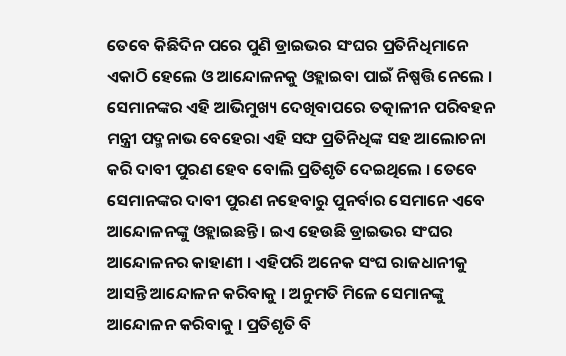ତେବେ କିଛିଦିନ ପରେ ପୁଣି ଡ୍ରାଇଭର ସଂଘର ପ୍ରତିନିଧିମାନେ ଏକାଠି ହେଲେ ଓ ଆନ୍ଦୋଳନକୁ ଓହ୍ଲାଇବା ପାଇଁ ନିଷ୍ପତ୍ତି ନେଲେ । ସେମାନଙ୍କର ଏହି ଆଭିମୁଖ୍ୟ ଦେଖିବାପରେ ତତ୍କାଳୀନ ପରିବହନ ମନ୍ତ୍ରୀ ପଦ୍ମନାଭ ବେହେରା ଏହି ସଙ୍ଘ ପ୍ରତିନିଧିଙ୍କ ସହ ଆଲୋଚନା କରି ଦାବୀ ପୁରଣ ହେବ ବୋଲି ପ୍ରତିଶୃତି ଦେଇଥିଲେ । ତେବେ ସେମାନଙ୍କର ଦାବୀ ପୁରଣ ନହେବାରୁ ପୁନର୍ବାର ସେମାନେ ଏବେ ଆନ୍ଦୋଳନଙ୍କୁ ଓହ୍ଲାଇଛନ୍ତି । ଇଏ ହେଉଛି ଡ୍ରାଇଭର ସଂଘର ଆନ୍ଦୋଳନର କାହାଣୀ । ଏହିପରି ଅନେକ ସଂଘ ରାଜଧାନୀକୁ ଆସନ୍ତି ଆନ୍ଦୋଳନ କରିବାକୁ । ଅନୁମତି ମିଳେ ସେମାନଙ୍କୁ ଆନ୍ଦୋଳନ କରିବାକୁ । ପ୍ରତିଶୃତି ବି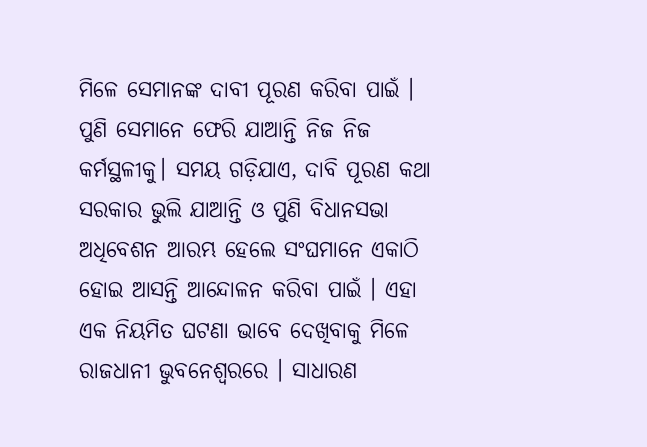ମିଳେ ସେମାନଙ୍କ ଦାବୀ ପୂରଣ କରିବା ପାଇଁ । ପୁଣି ସେମାନେ ଫେରି ଯାଆନ୍ତି ନିଜ ନିଜ କର୍ମସ୍ଥଳୀକୁ। ସମୟ ଗଡ଼ିଯାଏ, ଦାବି ପୂରଣ କଥା ସରକାର ଭୁଲି ଯାଆନ୍ତି ଓ ପୁଣି ବିଧାନସଭା ଅଧିବେଶନ ଆରମ୍ଭ ହେଲେ ସଂଘମାନେ ଏକାଠି ହୋଇ ଆସନ୍ତି ଆନ୍ଦୋଳନ କରିବା ପାଇଁ । ଏହା ଏକ ନିୟମିତ ଘଟଣା ଭାବେ ଦେଖିବାକୁ ମିଳେ ରାଜଧାନୀ ଭୁବନେଶ୍ୱରରେ । ସାଧାରଣ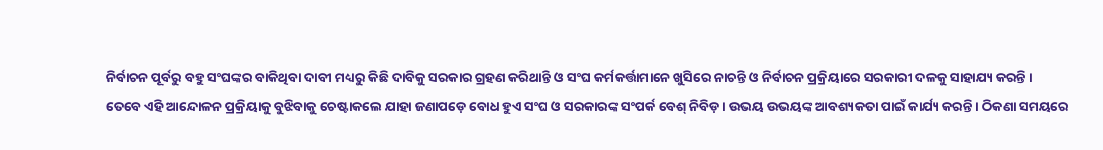ନିର୍ବାଚନ ପୂର୍ବରୁ ବହୁ ସଂଘଙ୍କର ବାକିଥିବା ଦାବୀ ମଧ୍ୟରୁ କିଛି ଦାବିକୁ ସରକାର ଗ୍ରହଣ କରିଥାନ୍ତି ଓ ସଂଘ କର୍ମକର୍ତ୍ତାମାନେ ଖୁସିରେ ନାଚନ୍ତି ଓ ନିର୍ବାଚନ ପ୍ରକ୍ରିୟାରେ ସରକାରୀ ଦଳକୁ ସାହାଯ୍ୟ କରନ୍ତି ।
ତେବେ ଏହି ଆନ୍ଦୋଳନ ପ୍ରକ୍ରିୟାକୁ ବୁଝିବାକୁ ଚେଷ୍ଟାକଲେ ଯାହା ଜଣାପଡ଼େ ବୋଧ ହୁଏ ସଂଘ ଓ ସରକାରଙ୍କ ସଂପର୍କ ବେଶ୍ ନିବିଡ଼ । ଉଭୟ ଉଭୟଙ୍କ ଆବଶ୍ୟକତା ପାଇଁ କାର୍ଯ୍ୟ କରନ୍ତି । ଠିକଣା ସମୟରେ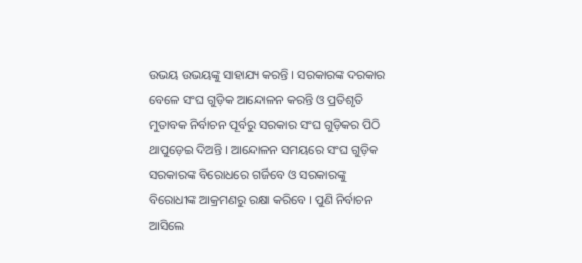ଉଭୟ ଉଭୟଙ୍କୁ ସାହାଯ୍ୟ କରନ୍ତି । ସରକାରଙ୍କ ଦରକାର ବେଳେ ସଂଘ ଗୁଡ଼ିକ ଆନ୍ଦୋଳନ କରନ୍ତି ଓ ପ୍ରତିଶୃତି ମୁତାବକ ନିର୍ବାଚନ ପୂର୍ବରୁ ସରକାର ସଂଘ ଗୁଡ଼ିକର ପିଠି ଥାପୁଡ଼େଇ ଦିଅନ୍ତି । ଆନ୍ଦୋଳନ ସମୟରେ ସଂଘ ଗୁଡ଼ିକ ସରକାରଙ୍କ ବିରୋଧରେ ଗର୍ଜିବେ ଓ ସରକାରଙ୍କୁ ବିରୋଧୀଙ୍କ ଆକ୍ରମଣରୁ ରକ୍ଷା କରିବେ । ପୁଣି ନିର୍ବାଚନ ଆସିଲେ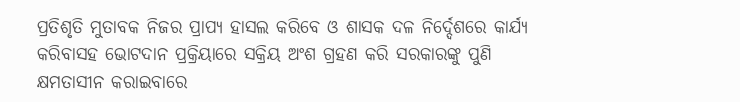ପ୍ରତିଶୃତି ମୁତାବକ ନିଜର ପ୍ରାପ୍ୟ ହାସଲ କରିବେ ଓ ଶାସକ ଦଳ ନିର୍ଦ୍ଦେଶରେ କାର୍ଯ୍ୟ କରିବାସହ ଭୋଟଦାନ ପ୍ରକ୍ରିୟାରେ ସକ୍ରିୟ ଅଂଶ ଗ୍ରହଣ କରି ସରକାରଙ୍କୁ ପୁଣି କ୍ଷମତାସୀନ କରାଇବାରେ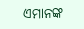ଏମାନଙ୍କ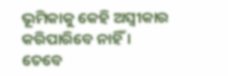ଭୂମିକାକୁ କେହି ଅସ୍ବୀକାର କରିପାରିବେ ନାହିଁ । ତେବେ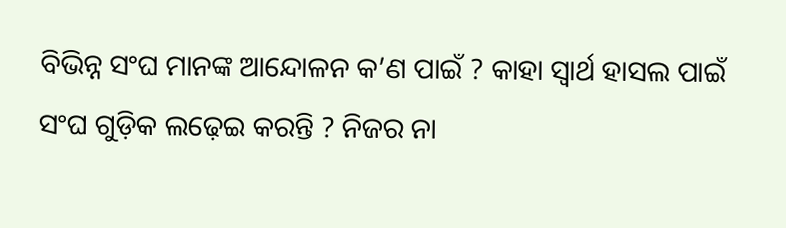ବିଭିନ୍ନ ସଂଘ ମାନଙ୍କ ଆନ୍ଦୋଳନ କ’ଣ ପାଇଁ ? କାହା ସ୍ୱାର୍ଥ ହାସଲ ପାଇଁ ସଂଘ ଗୁଡ଼ିକ ଲଢ଼େଇ କରନ୍ତି ? ନିଜର ନା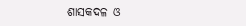ଶାସକଦଳ ଓ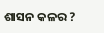ଶାସନ କଳର ?